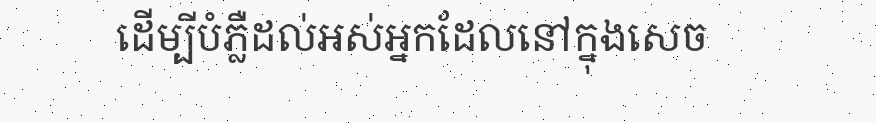ដើម្បីបំភ្លឺដល់អស់អ្នកដែលនៅក្នុងសេច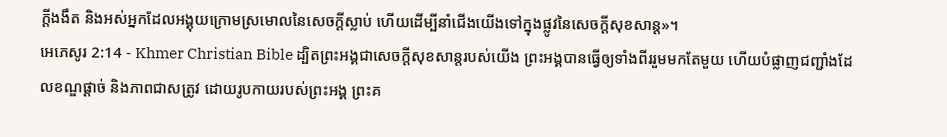ក្ដីងងឹត និងអស់អ្នកដែលអង្គុយក្រោមស្រមោលនៃសេចក្ដីស្លាប់ ហើយដើម្បីនាំជើងយើងទៅក្នុងផ្លូវនៃសេចក្ដីសុខសាន្ដ»។
អេភេសូរ 2:14 - Khmer Christian Bible ដ្បិតព្រះអង្គជាសេចក្ដីសុខសាន្តរបស់យើង ព្រះអង្គបានធ្វើឲ្យទាំងពីររួមមកតែមួយ ហើយបំផ្លាញជញ្ជាំងដែលខណ្ឌផ្ដាច់ និងភាពជាសត្រូវ ដោយរូបកាយរបស់ព្រះអង្គ ព្រះគ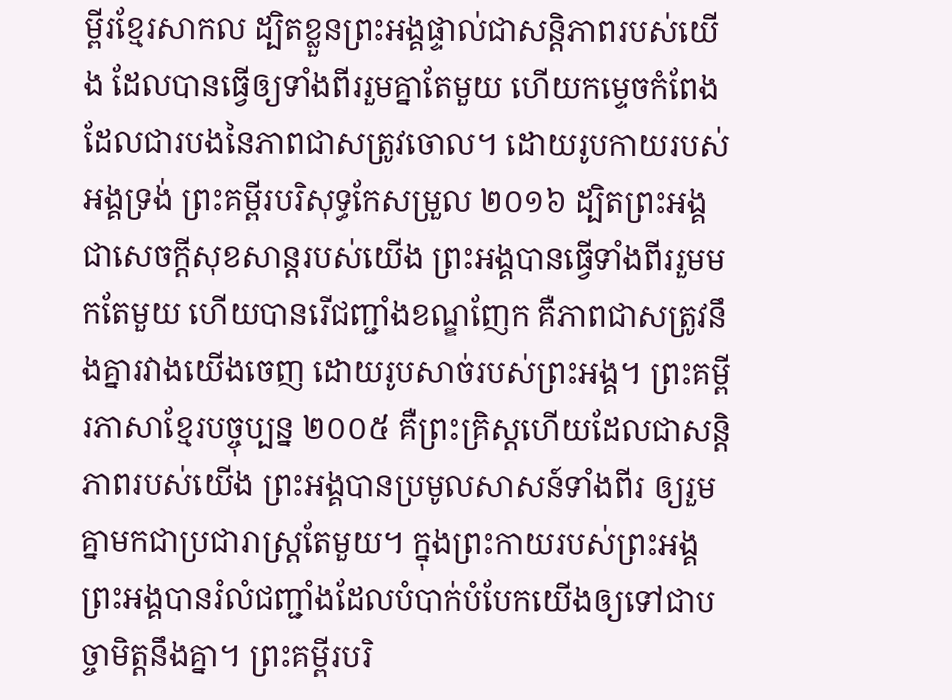ម្ពីរខ្មែរសាកល ដ្បិតខ្លួនព្រះអង្គផ្ទាល់ជាសន្តិភាពរបស់យើង ដែលបានធ្វើឲ្យទាំងពីររួមគ្នាតែមួយ ហើយកម្ទេចកំពែងដែលជារបងនៃភាពជាសត្រូវចោល។ ដោយរូបកាយរបស់អង្គទ្រង់ ព្រះគម្ពីរបរិសុទ្ធកែសម្រួល ២០១៦ ដ្បិតព្រះអង្គជាសេចក្ដីសុខសាន្តរបស់យើង ព្រះអង្គបានធ្វើទាំងពីររួមមកតែមួយ ហើយបានរើជញ្ជាំងខណ្ឌញែក គឺភាពជាសត្រូវនឹងគ្នារវាងយើងចេញ ដោយរូបសាច់របស់ព្រះអង្គ។ ព្រះគម្ពីរភាសាខ្មែរបច្ចុប្បន្ន ២០០៥ គឺព្រះគ្រិស្តហើយដែលជាសន្តិភាពរបស់យើង ព្រះអង្គបានប្រមូលសាសន៍ទាំងពីរ ឲ្យរួមគ្នាមកជាប្រជារាស្ត្រតែមួយ។ ក្នុងព្រះកាយរបស់ព្រះអង្គ ព្រះអង្គបានរំលំជញ្ជាំងដែលបំបាក់បំបែកយើងឲ្យទៅជាបច្ចាមិត្តនឹងគ្នា។ ព្រះគម្ពីរបរិ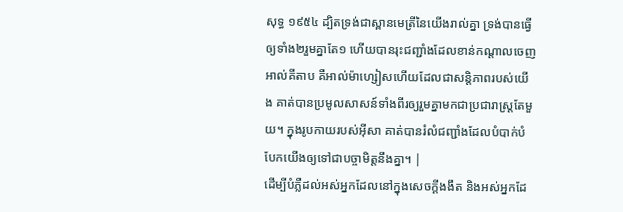សុទ្ធ ១៩៥៤ ដ្បិតទ្រង់ជាស្ពានមេត្រីនៃយើងរាល់គ្នា ទ្រង់បានធ្វើឲ្យទាំង២រួមគ្នាតែ១ ហើយបានរុះជញ្ជាំងដែលខាន់កណ្តាលចេញ អាល់គីតាប គឺអាល់ម៉ាហ្សៀសហើយដែលជាសន្ដិភាពរបស់យើង គាត់បានប្រមូលសាសន៍ទាំងពីរឲ្យរួមគ្នាមកជាប្រជារាស្ដ្រតែមួយ។ ក្នុងរូបកាយរបស់អ៊ីសា គាត់បានរំលំជញ្ជាំងដែលបំបាក់បំបែកយើងឲ្យទៅជាបច្ចាមិត្ដនឹងគ្នា។ |
ដើម្បីបំភ្លឺដល់អស់អ្នកដែលនៅក្នុងសេចក្ដីងងឹត និងអស់អ្នកដែ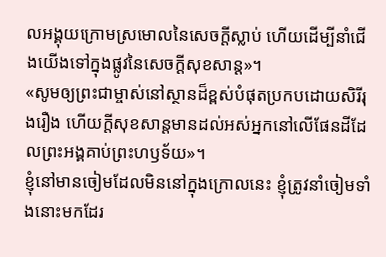លអង្គុយក្រោមស្រមោលនៃសេចក្ដីស្លាប់ ហើយដើម្បីនាំជើងយើងទៅក្នុងផ្លូវនៃសេចក្ដីសុខសាន្ដ»។
«សូមឲ្យព្រះជាម្ចាស់នៅស្ថានដ៏ខ្ពស់បំផុតប្រកបដោយសិរីរុងរឿង ហើយក្ដីសុខសាន្ដមានដល់អស់អ្នកនៅលើផែនដីដែលព្រះអង្គគាប់ព្រះហឫទ័យ»។
ខ្ញុំនៅមានចៀមដែលមិននៅក្នុងក្រោលនេះ ខ្ញុំត្រូវនាំចៀមទាំងនោះមកដែរ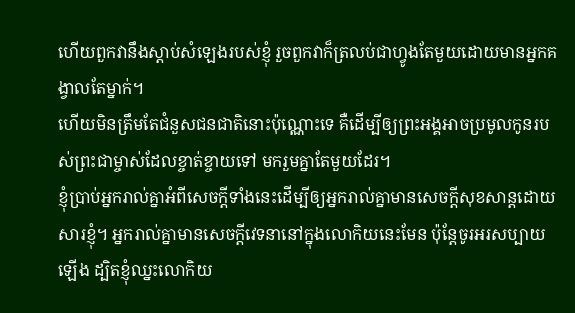ហើយពួកវានឹងស្តាប់សំឡេងរបស់ខ្ញុំ រួចពួកវាក៏ត្រលប់ជាហ្វូងតែមួយដោយមានអ្នកគង្វាលតែម្នាក់។
ហើយមិនត្រឹមតែជំនួសជនជាតិនោះប៉ុណ្ណោះទេ គឺដើម្បីឲ្យព្រះអង្គអាចប្រមូលកូនរបស់ព្រះជាម្ចាស់ដែលខ្ចាត់ខ្ចាយទៅ មករួមគ្នាតែមួយដែរ។
ខ្ញុំប្រាប់អ្នករាល់គ្នាអំពីសេចក្ដីទាំងនេះដើម្បីឲ្យអ្នករាល់គ្នាមានសេចក្ដីសុខសាន្តដោយសារខ្ញុំ។ អ្នករាល់គ្នាមានសេចក្ដីវេទនានៅក្នុងលោកិយនេះមែន ប៉ុន្ដែចូរអរសប្បាយឡើង ដ្បិតខ្ញុំឈ្នះលោកិយ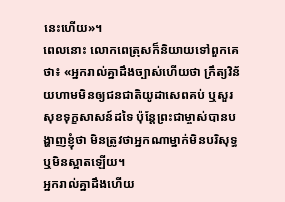នេះហើយ»។
ពេលនោះ លោកពេត្រុសក៏និយាយទៅពួកគេថា៖ «អ្នករាល់គ្នាដឹងច្បាស់ហើយថា ក្រឹត្យវិន័យហាមមិនឲ្យជនជាតិយូដាសេពគប់ ឬសួរសុខទុក្ខសាសន៍ដទៃ ប៉ុន្ដែព្រះជាម្ចាស់បានបង្ហាញខ្ញុំថា មិនត្រូវថាអ្នកណាម្នាក់មិនបរិសុទ្ធ ឬមិនស្អាតឡើយ។
អ្នករាល់គ្នាដឹងហើយ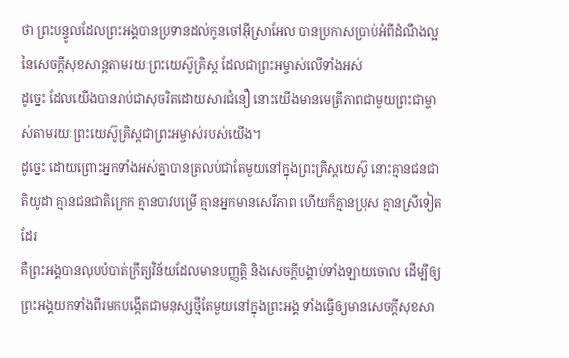ថា ព្រះបន្ទូលដែលព្រះអង្គបានប្រទានដល់កូនចៅអ៊ីស្រាអែល បានប្រកាសប្រាប់អំពីដំណឹងល្អនៃសេចក្ដីសុខសាន្ដតាមរយៈព្រះយេស៊ូគ្រិស្ដ ដែលជាព្រះអម្ចាស់លើទាំងអស់
ដូច្នេះ ដែលយើងបានរាប់ជាសុចរិតដោយសារជំនឿ នោះយើងមានមេត្រីភាពជាមួយព្រះជាម្ចាស់តាមរយៈព្រះយេស៊ូគ្រិស្ដជាព្រះអម្ចាស់របស់យើង។
ដូច្នេះ ដោយព្រោះអ្នកទាំងអស់គ្នាបានត្រលប់ជាតែមួយនៅក្នុងព្រះគ្រិស្ដយេស៊ូ នោះគ្មានជនជាតិយូដា គ្មានជនជាតិក្រេក គ្មានបាវបម្រើ គ្មានអ្នកមានសេរីភាព ហើយក៏គ្មានប្រុស គ្មានស្រីទៀតដែរ
គឺព្រះអង្គបានលុបបំបាត់ក្រឹត្យវិន័យដែលមានបញ្ញត្ដិ និងសេចក្ដីបង្គាប់ទាំងឡាយចោល ដើម្បីឲ្យព្រះអង្គយកទាំងពីរមកបង្កើតជាមនុស្សថ្មីតែមួយនៅក្នុងព្រះអង្គ ទាំងធ្វើឲ្យមានសេចក្ដីសុខសា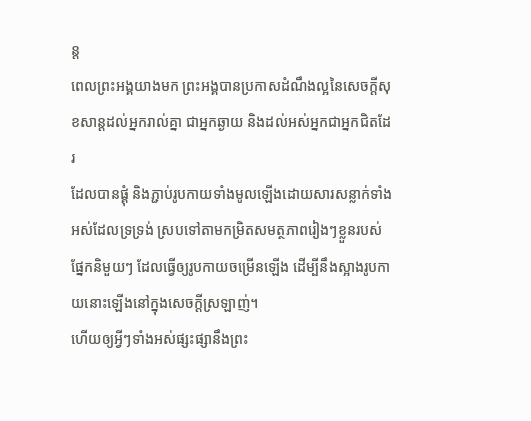ន្ត
ពេលព្រះអង្គយាងមក ព្រះអង្គបានប្រកាសដំណឹងល្អនៃសេចក្ដីសុខសាន្តដល់អ្នករាល់គ្នា ជាអ្នកឆ្ងាយ និងដល់អស់អ្នកជាអ្នកជិតដែរ
ដែលបានផ្គុំ និងភ្ជាប់រូបកាយទាំងមូលឡើងដោយសារសន្លាក់ទាំងអស់ដែលទ្រទ្រង់ ស្របទៅតាមកម្រិតសមត្ថភាពរៀងៗខ្លួនរបស់ផ្នែកនិមួយៗ ដែលធ្វើឲ្យរូបកាយចម្រើនឡើង ដើម្បីនឹងស្អាងរូបកាយនោះឡើងនៅក្នុងសេចក្ដីស្រឡាញ់។
ហើយឲ្យអ្វីៗទាំងអស់ផ្សះផ្សានឹងព្រះ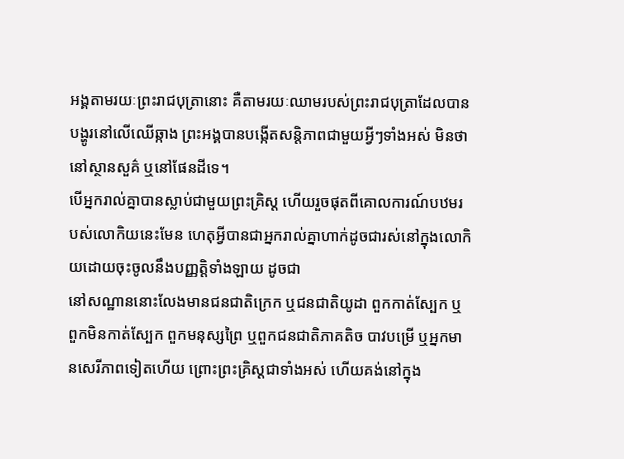អង្គតាមរយៈព្រះរាជបុត្រានោះ គឺតាមរយៈឈាមរបស់ព្រះរាជបុត្រាដែលបានបង្ហូរនៅលើឈើឆ្កាង ព្រះអង្គបានបង្កើតសន្ដិភាពជាមួយអ្វីៗទាំងអស់ មិនថានៅស្ថានសួគ៌ ឬនៅផែនដីទេ។
បើអ្នករាល់គ្នាបានស្លាប់ជាមួយព្រះគ្រិស្ដ ហើយរួចផុតពីគោលការណ៍បឋមរបស់លោកិយនេះមែន ហេតុអ្វីបានជាអ្នករាល់គ្នាហាក់ដូចជារស់នៅក្នុងលោកិយដោយចុះចូលនឹងបញ្ញត្ដិទាំងឡាយ ដូចជា
នៅសណ្ឋាននោះលែងមានជនជាតិក្រេក ឬជនជាតិយូដា ពួកកាត់ស្បែក ឬពួកមិនកាត់ស្បែក ពួកមនុស្សព្រៃ ឬពួកជនជាតិភាគតិច បាវបម្រើ ឬអ្នកមានសេរីភាពទៀតហើយ ព្រោះព្រះគ្រិស្ដជាទាំងអស់ ហើយគង់នៅក្នុង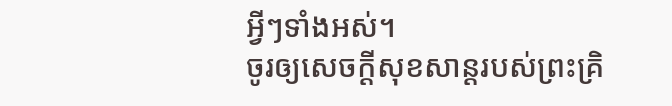អ្វីៗទាំងអស់។
ចូរឲ្យសេចក្ដីសុខសាន្ដរបស់ព្រះគ្រិ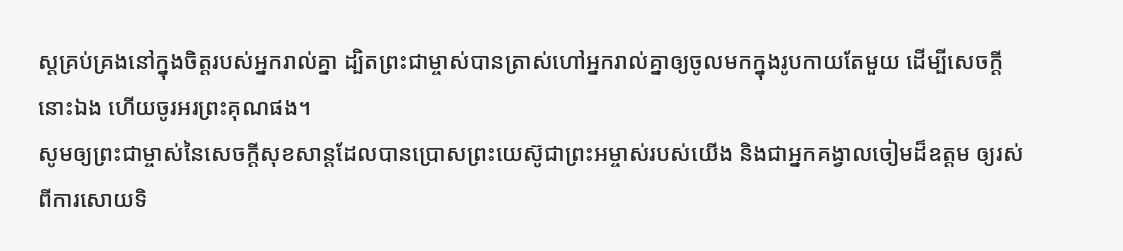ស្ដគ្រប់គ្រងនៅក្នុងចិត្ដរបស់អ្នករាល់គ្នា ដ្បិតព្រះជាម្ចាស់បានត្រាស់ហៅអ្នករាល់គ្នាឲ្យចូលមកក្នុងរូបកាយតែមួយ ដើម្បីសេចក្ដីនោះឯង ហើយចូរអរព្រះគុណផង។
សូមឲ្យព្រះជាម្ចាស់នៃសេចក្ដីសុខសាន្ដដែលបានប្រោសព្រះយេស៊ូជាព្រះអម្ចាស់របស់យើង និងជាអ្នកគង្វាលចៀមដ៏ឧត្ដម ឲ្យរស់ពីការសោយទិ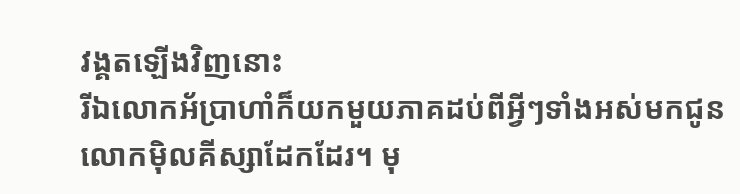វង្គតឡើងវិញនោះ
រីឯលោកអ័ប្រាហាំក៏យកមួយភាគដប់ពីអ្វីៗទាំងអស់មកជូនលោកម៉ិលគីស្សាដែកដែរ។ មុ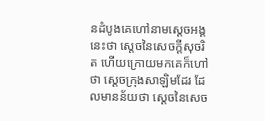នដំបូងគេហៅនាមស្ដេចអង្គនេះថា ស្ដេចនៃសេចក្ដីសុចរិត ហើយក្រោយមកគេក៏ហៅថា ស្ដេចក្រុងសាឡិមដែរ ដែលមានន័យថា ស្ដេចនៃសេច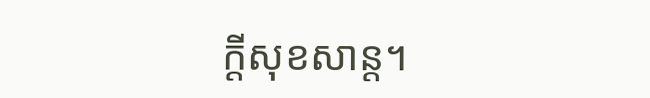ក្ដីសុខសាន្ត។